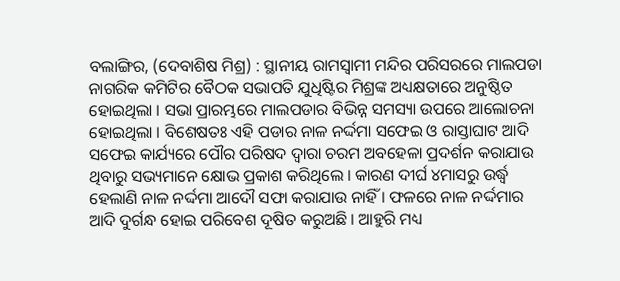ବଲାଙ୍ଗିର, (ଦେବାଶିଷ ମିଶ୍ର) : ସ୍ଥାନୀୟ ରାମସ୍ୱାମୀ ମନ୍ଦିର ପରିସରରେ ମାଲପଡା ନାଗରିକ କମିଟିର ବୈଠକ ସଭାପତି ଯୁଧିଷ୍ଟିର ମିଶ୍ରଙ୍କ ଅଧ୍ୟକ୍ଷତାରେ ଅନୁଷ୍ଠିତ ହୋଇଥିଲା । ସଭା ପ୍ରାରମ୍ଭରେ ମାଲପଡାର ବିଭିନ୍ନ ସମସ୍ୟା ଉପରେ ଆଲୋଚନା ହୋଇଥିଲା । ବିଶେଷତଃ ଏହି ପଡାର ନାଳ ନର୍ଦ୍ଦମା ସଫେଇ ଓ ରାସ୍ତାଘାଟ ଆଦି ସଫେଇ କାର୍ଯ୍ୟରେ ପୌର ପରିଷଦ ଦ୍ୱାରା ଚରମ ଅବହେଳା ପ୍ରଦର୍ଶନ କରାଯାଉ ଥିବାରୁ ସଭ୍ୟମାନେ କ୍ଷୋଭ ପ୍ରକାଶ କରିଥିଲେ । କାରଣ ଦୀର୍ଘ ୪ମାସରୁ ଉର୍ଦ୍ଧ୍ବ ହେଲାଣି ନାଳ ନର୍ଦ୍ଦମା ଆଦୌ ସଫା କରାଯାଉ ନାହିଁ । ଫଳରେ ନାଳ ନର୍ଦ୍ଦମାର ଆଦି ଦୁର୍ଗନ୍ଧ ହୋଇ ପରିବେଶ ଦୂଷିତ କରୁଅଛି । ଆହୁରି ମଧ୍ୟ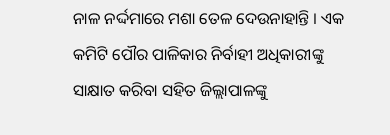ନାଳ ନର୍ଦ୍ଦମାରେ ମଶା ତେଳ ଦେଉନାହାନ୍ତି । ଏକ କମିଟି ପୌର ପାଳିକାର ନିର୍ବାହୀ ଅଧିକାରୀଙ୍କୁ ସାକ୍ଷାତ କରିବା ସହିତ ଜିଲ୍ଲାପାଳଙ୍କୁ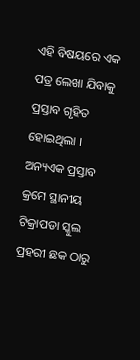ଏହି ବିଷୟରେ ଏକ ପତ୍ର ଲେଖା ଯିବାକୁ ପ୍ରସ୍ତାବ ଗୃହିତ ହୋଇଥିଲା । ଅନ୍ୟଏକ ପ୍ରସ୍ତାବ କ୍ରମେ ସ୍ଥାନୀୟ ଟିକ୍ରାପଡା ସ୍କୁଲ ପ୍ରହରୀ ଛକ ଠାରୁ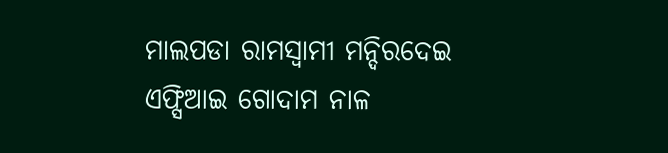ମାଲପଡା ରାମସ୍ୱାମୀ ମନ୍ଦିରଦେଇ ଏଫ୍ସିଆଇ ଗୋଦାମ ନାଳ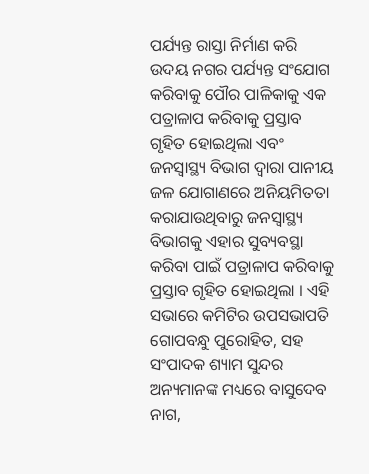ପର୍ଯ୍ୟନ୍ତ ରାସ୍ତା ନିର୍ମାଣ କରି ଉଦୟ ନଗର ପର୍ଯ୍ୟନ୍ତ ସଂଯୋଗ କରିବାକୁ ପୌର ପାଳିକାକୁ ଏକ ପତ୍ରାଳାପ କରିବାକୁ ପ୍ରସ୍ତାବ ଗୃହିତ ହୋଇଥିଲା ଏବଂ ଜନସ୍ୱାସ୍ଥ୍ୟ ବିଭାଗ ଦ୍ୱାରା ପାନୀୟ ଜଳ ଯୋଗାଣରେ ଅନିୟମିତତା କରାଯାଉଥିବାରୁ ଜନସ୍ୱାସ୍ଥ୍ୟ ବିଭାଗକୁ ଏହାର ସୁବ୍ୟବସ୍ଥା କରିବା ପାଇଁ ପତ୍ରାଳାପ କରିବାକୁ ପ୍ରସ୍ତାବ ଗୃହିତ ହୋଇଥିଲା । ଏହି ସଭାରେ କମିଟିର ଉପସଭାପତି ଗୋପବନ୍ଧୁ ପୁରୋହିତ, ସହ ସଂପାଦକ ଶ୍ୟାମ ସୁନ୍ଦର ଅନ୍ୟମାନଙ୍କ ମଧ୍ୟରେ ବାସୁଦେବ ନାଗ,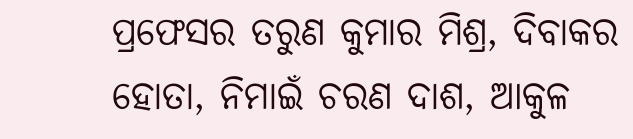ପ୍ରଫେସର ତରୁଣ କୁମାର ମିଶ୍ର, ଦିବାକର ହୋତା, ନିମାଇଁ ଚରଣ ଦାଶ, ଆକୁଳ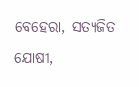ବେହେରା, ସତ୍ୟଜିତ ଯୋଷୀ,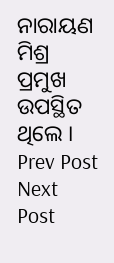ନାରାୟଣ ମିଶ୍ର ପ୍ରମୁଖ ଉପସ୍ଥିତ ଥିଲେ ।
Prev Post
Next Post